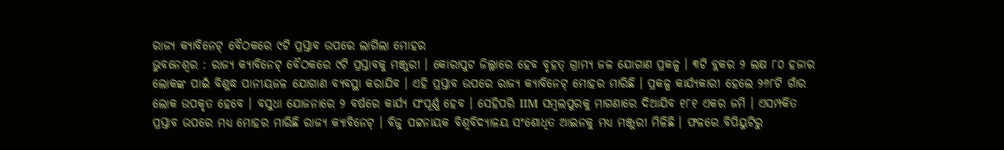ରାଜ୍ୟ କ୍ୟାବିନେଟ୍ ବୈଠକରେ ୯ଟି ପ୍ରସ୍ତାବ ଉପରେ ଲାଗିଲା ମୋହର
ଭୁବନେଶ୍ବର : ରାଜ୍ୟ କ୍ୟାବିନେଟ୍ ବୈଠକରେ ୯ଟି ପ୍ରସ୍ତାବକୁ ମଞ୍ଜୁରୀ । କୋରାପୁଟ ଜିଲ୍ଲାରେ ହେବ ବୃହତ୍ ଗ୍ରାମ୍ୟ ଜଳ ଯୋଗାଣ ପ୍ରକଳ୍ପ । ୩ଟି ବ୍ଲକର ୨ ଲକ୍ଷ ୮୦ ହଜାର ଲୋକଙ୍କ ପାଇଁ ବିଶୁଦ୍ଧ ପାନୀୟଜଳ ଯୋଗାଣ ବ୍ୟବସ୍ଥା କରାଯିବ । ଏହି ପ୍ରସ୍ତାବ ଉପରେ ରାଜ୍ୟ କ୍ୟାବିନେଟ୍ ମୋହର ମାରିଛି । ପ୍ରକଳ୍ପ କାର୍ଯ୍ୟକାରୀ ହେଲେ ୨୬୮ଟି ଗାଁର ଲୋକ ଉପକୃତ ହେବେ । ବସୁଧା ଯୋଜନାରେ ୨ ବର୍ଷରେ କାର୍ଯ୍ୟ ସଂପୂର୍ଣ୍ଣ ହେବ । ସେହିପରି IIM ସମ୍ବଲପୁରକୁ ମାଗଣାରେ ଦିଆଯିବ ୧୮୧ ଏକର ଜମି । ଏସମ୍ପର୍କିତ ପ୍ରସ୍ତାବ ଉପରେ ମଧ୍ୟ ମୋହର ମାରିଛି ରାଜ୍ୟ କ୍ୟାବିନେଟ୍ । ବିଜୁ ପଟ୍ଟନାୟକ ବିଶ୍ୱବିଦ୍ୟାଳୟ ସଂଶୋଧିତ ଆଇନକୁ ମଧ୍ୟ ମଞ୍ଜୁରୀ ମିଳିଛି । ଫଳରେ ବିପିୟୁଟିରୁ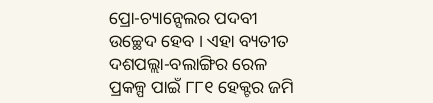ପ୍ରୋ-ଚ୍ୟାନ୍ସେଲର ପଦବୀ ଉଚ୍ଛେଦ ହେବ । ଏହା ବ୍ୟତୀତ ଦଶପଲ୍ଲା-ବଲାଙ୍ଗିର ରେଳ ପ୍ରକଳ୍ପ ପାଇଁ ୮୮୧ ହେକ୍ଟର ଜମି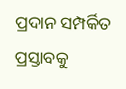ପ୍ରଦାନ ସମ୍ପର୍କିତ ପ୍ରସ୍ତାବକୁ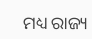ମଧ୍ୟ ରାଜ୍ୟ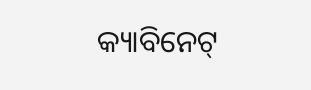କ୍ୟାବିନେଟ୍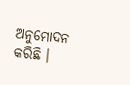ଅନୁମୋଦନ କରିଛି ।